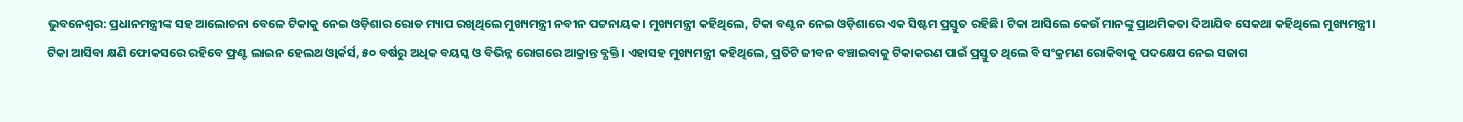ଭୁବନେଶ୍ୱର: ପ୍ରଧାନମନ୍ତ୍ରୀଙ୍କ ସହ ଆଲୋଚନା ବେଳେ ଟିକାକୁ ନେଇ ଓଡ଼ିଶାର ରୋଡ ମ୍ୟାପ ରଖିଥିଲେ ମୁଖ୍ୟମନ୍ତ୍ରୀ ନବୀନ ପଟ୍ଟନାୟକ। ମୁଖ୍ୟମନ୍ତ୍ରୀ କହିଥିଲେ, ଟିକା ବଣ୍ଟନ ନେଇ ଓଡ଼ିଶାରେ ଏକ ସିଷ୍ଟମ ପ୍ରସ୍ତୁତ ରହିଛି। ଟିକା ଆସିଲେ କେଉଁ ମାନଙ୍କୁ ପ୍ରାଥମିକତା ଦିଆଯିବ ସେକଥା କହିଥିଲେ ମୁଖ୍ୟମନ୍ତ୍ରୀ।
ଟିକା ଆସିବା କ୍ଷଣି ଫୋକସରେ ରହିବେ ଫ୍ରଣ୍ଟ ଲାଇନ ହେଲଥ ଓ୍ବାର୍କର୍ସ, ୫୦ ବର୍ଷରୁ ଅଧିକ ବୟସ୍କ ଓ ବିଭିନ୍ନ ରୋଗରେ ଆକ୍ରାନ୍ତ ବ୍ଯକ୍ତି। ଏହାସହ ମୁଖ୍ୟମନ୍ତ୍ରୀ କହିଥିଲେ, ପ୍ରତିଟି ଜୀବନ ବଞ୍ଚାଇବାକୁ ଟିକାକରଣ ପାଇଁ ପ୍ରସ୍ତୁତ ଥିଲେ ବି ସଂକ୍ରମଣ ରୋକିବାକୁ ପଦକ୍ଷେପ ନେଇ ସଜାଗ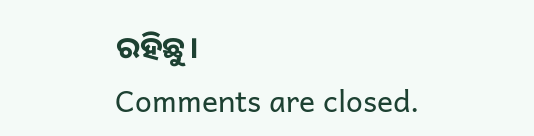ରହିଛୁ।
Comments are closed.